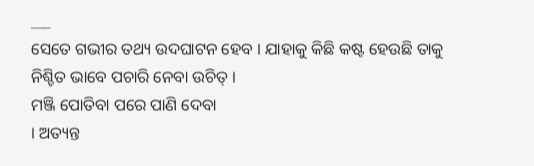___
ସେତେ ଗଭୀର ତଥ୍ୟ ଉଦଘାଟନ ହେବ । ଯାହାକୁ କିଛି କଷ୍ଟ ହେଉଛି ତାକୁ ନିଶ୍ଚିତ ଭାବେ ପଚାରି ନେବା ଉଚିତ୍ ।
ମଞ୍ଜି ପୋତିବା ପରେ ପାଣି ଦେବା
। ଅତ୍ୟନ୍ତ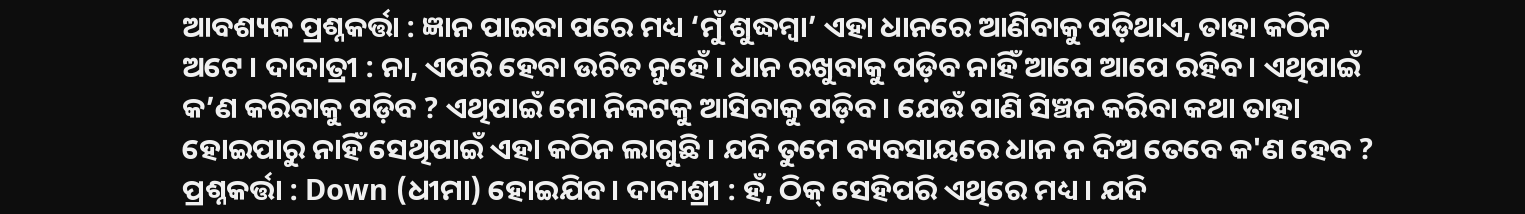ଆବଶ୍ୟକ ପ୍ରଶ୍ନକର୍ତ୍ତା : ଜ୍ଞାନ ପାଇବା ପରେ ମଧ୍ୟ ‘ମୁଁ ଶୁଦ୍ଧମ୍ବା’ ଏହା ଧାନରେ ଆଣିବାକୁ ପଡ଼ିଥାଏ, ତାହା କଠିନ ଅଟେ । ଦାଦାତ୍ରୀ : ନା, ଏପରି ହେବା ଉଚିତ ନୁହେଁ । ଧାନ ରଖୁବାକୁ ପଡ଼ିବ ନାହିଁ ଆପେ ଆପେ ରହିବ । ଏଥିପାଇଁ କ’ଣ କରିବାକୁ ପଡ଼ିବ ? ଏଥିପାଇଁ ମୋ ନିକଟକୁ ଆସିବାକୁ ପଡ଼ିବ । ଯେଉଁ ପାଣି ସିଞ୍ଚନ କରିବା କଥା ତାହା ହୋଇପାରୁ ନାହିଁ ସେଥିପାଇଁ ଏହା କଠିନ ଲାଗୁଛି । ଯଦି ତୁମେ ବ୍ୟବସାୟରେ ଧାନ ନ ଦିଅ ତେବେ କ'ଣ ହେବ ? ପ୍ରଶ୍ନକର୍ତ୍ତା : Down (ଧୀମା) ହୋଇଯିବ। ଦାଦାଶ୍ରୀ : ହଁ, ଠିକ୍ ସେହିପରି ଏଥିରେ ମଧ୍ୟ । ଯଦି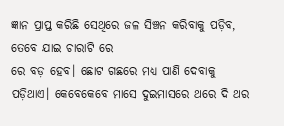ଜ୍ଞାନ ପ୍ରାପ୍ତ କରିଛି ସେଥିରେ ଜଳ ସିଞ୍ଚନ କରିବାକୁ ପଡ଼ିବ, ତେବେ ଯାଇ ଚାରାଟି ରେ
ରେ ବଡ଼ ହେବ। ଛୋଟ ଗଛରେ ମଧ୍ୟ ପାଣି ଦେବାକୁ ପଡ଼ିଥାଏ। କେବେକେବେ ମାସେ ଦୁଇମାସରେ ଥରେ ଦି ଥର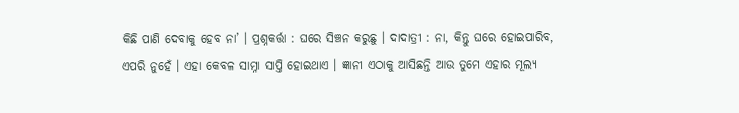କିଛି ପାଣି ଦେବାକୁ ହେବ ନା’ । ପ୍ରଶ୍ନକର୍ତ୍ତା : ଘରେ ସିଞ୍ଚନ କରୁଛୁ । ଦାଦାତ୍ରୀ : ନା, କିନ୍ତୁ ଘରେ ହୋଇପାରିବ, ଏପରି ନୁହେଁ । ଏହା କେବଳ ସାମ୍ନା ସାପ୍ତି ହୋଇଥାଏ । ଜ୍ଞାନୀ ଏଠାକୁ ଆସିଛନ୍ତି ଆଉ ତୁମେ ଏହାର ମୂଲ୍ୟ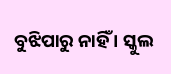ବୁଝିପାରୁ ନାହିଁ । ସ୍କୁଲ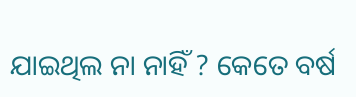ଯାଇଥିଲ ନା ନାହିଁ ? କେତେ ବର୍ଷ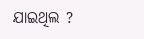ଯାଇଥିଲ ?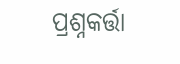ପ୍ରଶ୍ନକର୍ତ୍ତା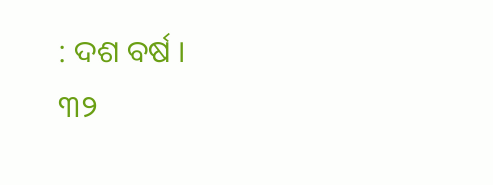: ଦଶ ବର୍ଷ ।
୩୨